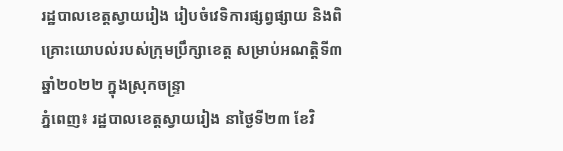រដ្ឋបាលខេត្តស្វាយរៀង រៀបចំវេទិការផ្សព្វផ្សាយ និងពិគ្រោះយោបល់របស់ក្រុមប្រឹក្សាខេត្ត សម្រាប់អណត្តិទី៣ ឆ្នាំ២០២២ ក្នុងស្រុកចន្ទ្រា
ភ្នំពេញ៖ រដ្ឋបាលខេត្តស្វាយរៀង នាថៃ្ងទី២៣ ខែវិ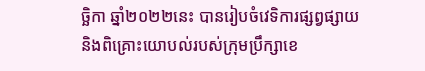ច្ឆិកា ឆ្នាំ២០២២នេះ បានរៀបចំវេទិការផ្សព្វផ្សាយ និងពិគ្រោះយោបល់របស់ក្រុមប្រឹក្សាខេ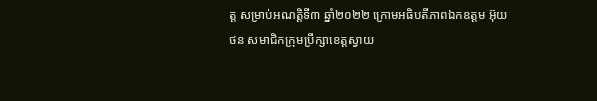ត្ត សម្រាប់អណត្តិទី៣ ឆ្នាំ២០២២ ក្រោមអធិបតីភាពឯកឧត្តម អ៊ុយ ថន សមាជិកក្រុមប្រឹក្សាខេត្តស្វាយ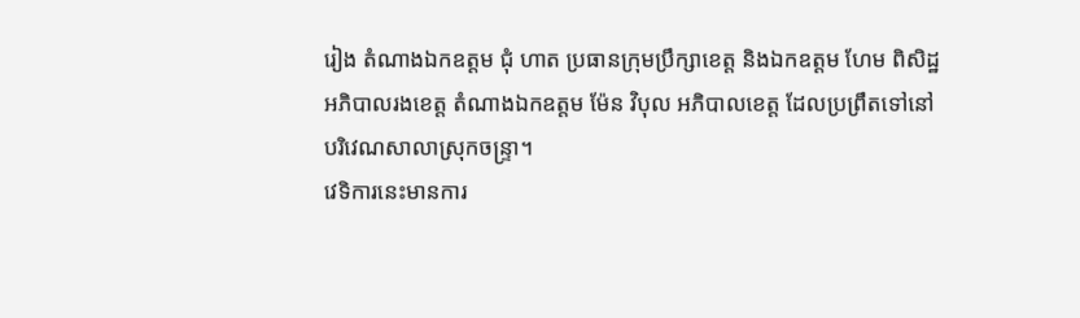រៀង តំណាងឯកឧត្តម ជុំ ហាត ប្រធានក្រុមប្រឹក្សាខេត្ត និងឯកឧត្តម ហែម ពិសិដ្ឋ អភិបាលរងខេត្ត តំណាងឯកឧត្តម ម៉ែន វិបុល អភិបាលខេត្ត ដែលប្រព្រឹតទៅនៅបរិវេណសាលាស្រុកចន្ទ្រា។
វេទិការនេះមានការ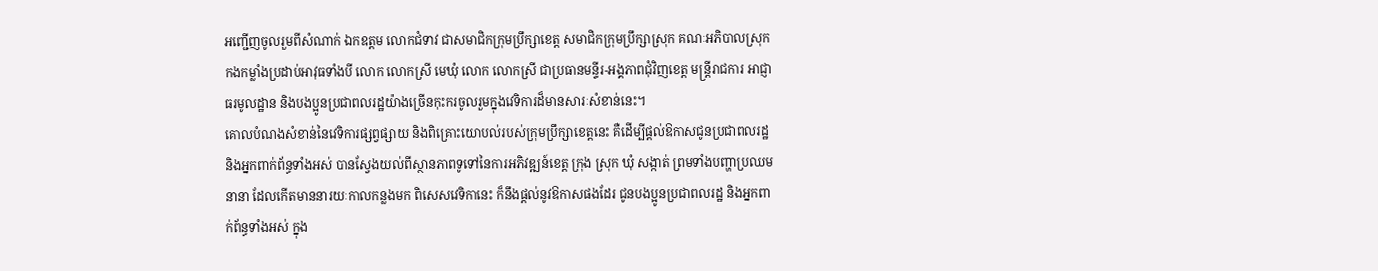អញ្ជើញចូលរួមពីសំណាក់ ឯកឧត្តម លោកជំទាវ ជាសមាជិកក្រុមប្រឹក្សាខេត្ត សមាជិកក្រុមប្រឹក្សាស្រុក គណៈអភិបាលស្រុក កងកម្លាំងប្រដាប់អាវុធទាំងបី លោក លោកស្រី មេឃុំ លោក លោកស្រី ជាប្រធានមន្ទីរ-អង្គភាពជុំវិញខេត្ត មន្រ្តីរាជការ អាជ្ញាធរមូលដ្ឋាន និងបងប្អូនប្រជាពលរដ្ឋយ៉ាងច្រើនកុះករចូលរួមក្នុងវេទិការដ៏មានសារៈសំខាន់នេះ។
គោលបំណងសំខាន់នៃវេទិការផ្សព្វផ្សាយ និងពិគ្រោះយោបល់របស់ក្រុមប្រឹក្សាខេត្តនេះ គឺដើម្បីផ្តល់ឱកាសជូនប្រជាពលរដ្ឋ និងអ្នកពាក់ព័ន្ធទាំងអស់ បានស្វែងយល់ពីស្ថានភាពទូទៅនៃការអភិវឌ្ឍន៍ខេត្ត ក្រុង ស្រុក ឃុំ សង្កាត់ ព្រមទាំងបញ្ហាប្រឈមនានា ដែលកើតមាននារយៈកាលកន្លងមក ពិសេសវេទិកានេះ ក៏នឹងផ្តល់នូវឱកាសផងដែរ ជូនបងប្អូនប្រជាពលរដ្ឋ និងអ្នកពាក់ព័ន្ធទាំងអស់ ក្នុង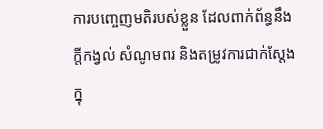ការបញ្ចេញមតិរបស់ខ្លួន ដែលពាក់ព័ន្ធនឹងក្តីកង្វល់ សំណូមពរ និងតម្រូវការជាក់ស្តែងក្នុ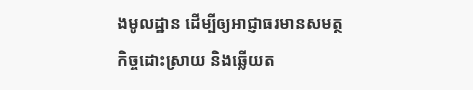ងមូលដ្ឋាន ដើម្បីឲ្យអាជ្ញាធរមានសមត្ថកិច្ចដោះស្រាយ និងឆ្លើយត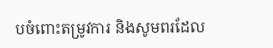បចំពោះតម្រូវការ និងសូមពរដែល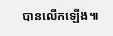បានលើកឡើង៕